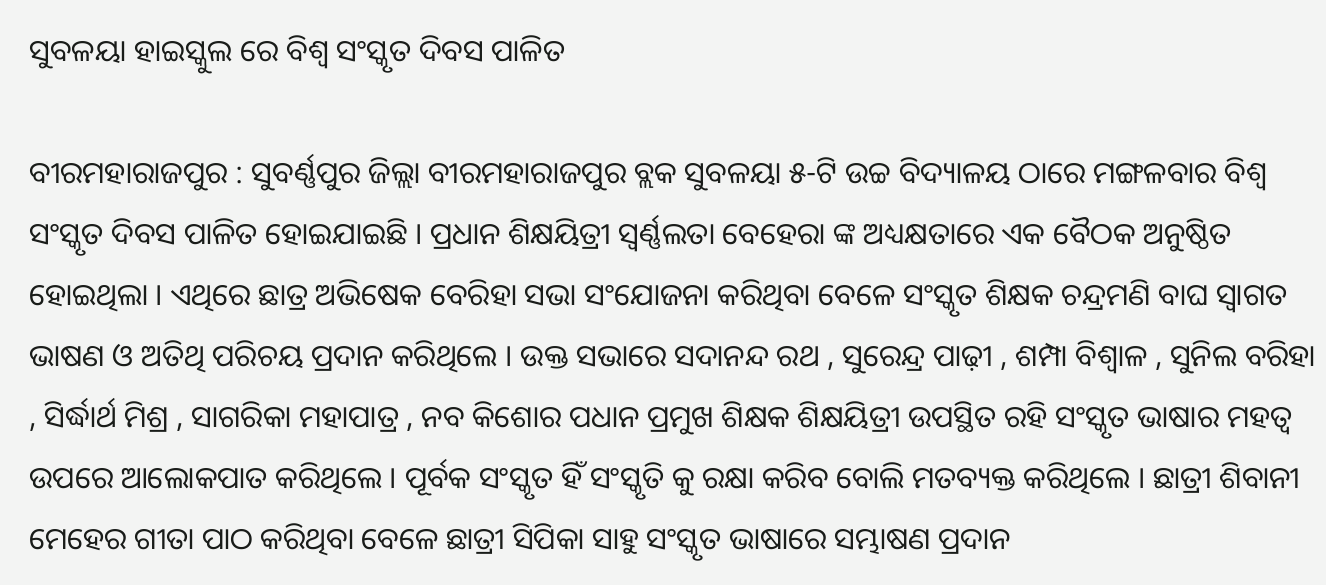ସୁବଳୟା ହାଇସ୍କୁଲ ରେ ବିଶ୍ଵ ସଂସ୍କୃତ ଦିବସ ପାଳିତ

ବୀରମହାରାଜପୁର : ସୁବର୍ଣ୍ଣପୁର ଜିଲ୍ଲା ବୀରମହାରାଜପୁର ବ୍ଲକ ସୁବଳୟା ୫-ଟି ଉଚ୍ଚ ବିଦ୍ୟାଳୟ ଠାରେ ମଙ୍ଗଳବାର ବିଶ୍ଵ ସଂସ୍କୃତ ଦିବସ ପାଳିତ ହୋଇଯାଇଛି । ପ୍ରଧାନ ଶିକ୍ଷୟିତ୍ରୀ ସ୍ବର୍ଣ୍ଣଲତା ବେହେରା ଙ୍କ ଅଧ୍ୟକ୍ଷତାରେ ଏକ ବୈଠକ ଅନୁଷ୍ଠିତ ହୋଇଥିଲା । ଏଥିରେ ଛାତ୍ର ଅଭିଷେକ ବେରିହା ସଭା ସଂଯୋଜନା କରିଥିବା ବେଳେ ସଂସ୍କୃତ ଶିକ୍ଷକ ଚନ୍ଦ୍ରମଣି ବାଘ ସ୍ବାଗତ ଭାଷଣ ଓ ଅତିଥି ପରିଚୟ ପ୍ରଦାନ କରିଥିଲେ । ଉକ୍ତ ସଭାରେ ସଦାନନ୍ଦ ରଥ , ସୁରେନ୍ଦ୍ର ପାଢ଼ୀ , ଶମ୍ପା ବିଶ୍ଵାଳ , ସୁନିଲ ବରିହା , ସିର୍ଦ୍ଧାର୍ଥ ମିଶ୍ର , ସାଗରିକା ମହାପାତ୍ର , ନବ କିଶୋର ପଧାନ ପ୍ରମୁଖ ଶିକ୍ଷକ ଶିକ୍ଷୟିତ୍ରୀ ଉପସ୍ଥିତ ରହି ସଂସ୍କୃତ ଭାଷାର ମହତ୍ବ ଉପରେ ଆଲୋକପାତ କରିଥିଲେ । ପୂର୍ବକ ସଂସ୍କୃତ ହିଁ ସଂସ୍କୃତି କୁ ରକ୍ଷା କରିବ ବୋଲି ମତବ୍ୟକ୍ତ କରିଥିଲେ । ଛାତ୍ରୀ ଶିବାନୀ ମେହେର ଗୀତା ପାଠ କରିଥିବା ବେଳେ ଛାତ୍ରୀ ସିପିକା ସାହୁ ସଂସ୍କୃତ ଭାଷାରେ ସମ୍ଭାଷଣ ପ୍ରଦାନ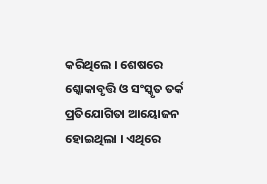କରିଥିଲେ । ଶେଷରେ ଶ୍କୋକାବୃତ୍ତି ଓ ସଂସ୍କୃତ ତର୍କ ପ୍ରତିଯୋଗିତା ଆୟୋଜନ ହୋଇଥିଲା । ଏଥିରେ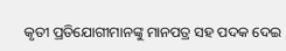କୃତୀ ପ୍ରତିଯୋଗୀମାନଙ୍କୁ ମାନପତ୍ର ସହ ପଦକ ଦେଇ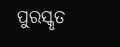ପୁରସ୍କୃତ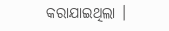କରାଯାଇଥିଲା ।